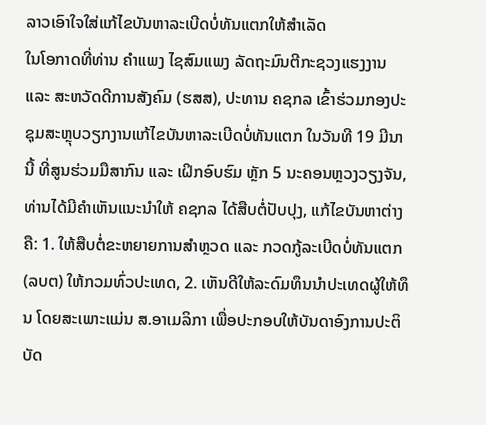ລາວເອົາໃຈໃສ່ແກ້ໄຂບັນຫາລະເບີດບໍ່ທັນແຕກໃຫ້ສຳເລັດ
ໃນໂອກາດທີ່ທ່ານ ຄໍາແພງ ໄຊສົມແພງ ລັດຖະມົນຕີກະຊວງແຮງງານ ແລະ ສະຫວັດດີການສັງຄົມ (ຮສສ), ປະທານ ຄຊກລ ເຂົ້າຮ່ວມກອງປະຊຸມສະຫຼຸບວຽກງານແກ້ໄຂບັນຫາລະເບີດບໍ່ທັນແຕກ ໃນວັນທີ 19 ມີນານີ້ ທີ່ສູນຮ່ວມມືສາກົນ ແລະ ເຝິກອົບຮົມ ຫຼັກ 5 ນະຄອນຫຼວງວຽງຈັນ, ທ່ານໄດ້ມີຄຳເຫັນແນະນຳໃຫ້ ຄຊກລ ໄດ້ສືບຕໍ່ປັບປຸງ, ແກ້ໄຂບັນຫາຕ່າງຄື: 1. ໃຫ້ສືບຕໍ່ຂະຫຍາຍການສໍາຫຼວດ ແລະ ກວດກູ້ລະເບີດບໍ່ທັນແຕກ (ລບຕ) ໃຫ້ກວມທົ່ວປະເທດ, 2. ເຫັນດີໃຫ້ລະດົມທຶນນໍາປະເທດຜູ້ໃຫ້ທຶນ ໂດຍສະເພາະແມ່ນ ສ.ອາເມລິກາ ເພື່ອປະກອບໃຫ້ບັນດາອົງການປະຕິບັດ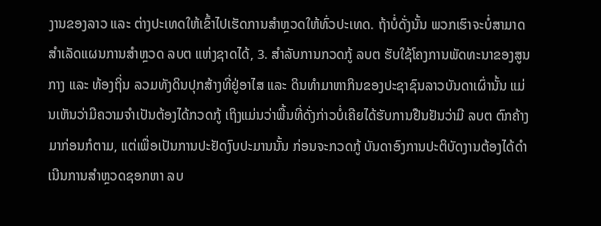ງານຂອງລາວ ແລະ ຕ່າງປະເທດໃຫ້ເຂົ້າໄປເຮັດການສໍາຫຼວດໃຫ້ທົ່ວປະເທດ. ຖ້າບໍ່ດັ່ງນັ້ນ ພວກເຮົາຈະບໍ່ສາມາດສໍາເລັດແຜນການສໍາຫຼວດ ລບຕ ແຫ່ງຊາດໄດ້, 3. ສໍາລັບການກວດກູ້ ລບຕ ຮັບໃຊ້ໂຄງການພັດທະນາຂອງສູນກາງ ແລະ ທ້ອງຖິ່ນ ລວມທັງດິນປຸກສ້າງທີ່ຢູ່ອາໄສ ແລະ ດິນທໍາມາຫາກິນຂອງປະຊາຊົນລາວບັນດາເຜົ່ານັ້ນ ແມ່ນເຫັນວ່າມີຄວາມຈໍາເປັນຕ້ອງໄດ້ກວດກູ້ ເຖິງແມ່ນວ່າພື້ນທີ່ດັ່ງກ່າວບໍ່ເຄີຍໄດ້ຮັບການຢືນຢັນວ່າມີ ລບຕ ຕົກຄ້າງມາກ່ອນກໍຕາມ, ແຕ່ເພື່ອເປັນການປະຢັດງົບປະມານນັ້ນ ກ່ອນຈະກວດກູ້ ບັນດາອົງການປະຕິບັດງານຕ້ອງໄດ້ດໍາເນີນການສໍາຫຼວດຊອກຫາ ລບ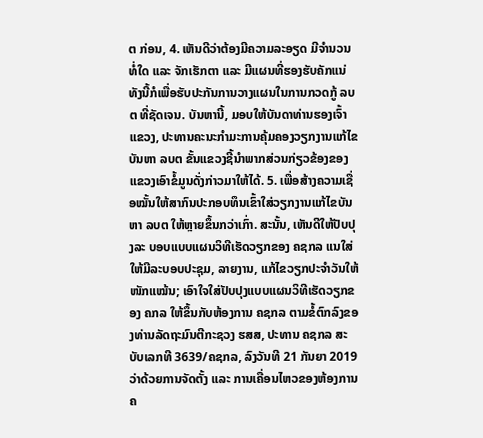ຕ ກ່ອນ, 4. ເຫັນດີວ່າຕ້ອງມີຄວາມລະອຽດ ມີຈໍານວນທໍ່ໃດ ແລະ ຈັກເຮັກຕາ ແລະ ມີແຜນທີ່ຮອງຮັບຄັກແນ່ ທັງນີ້ກໍເພື່ອຮັບປະກັນການວາງແຜນໃນການກວດກູ້ ລບຕ ທີ່ຊັດເຈນ. ບັນຫານີ້, ມອບໃຫ້ບັນດາທ່ານຮອງເຈົ້າແຂວງ, ປະທານຄະນະກໍາມະການຄຸ້ມຄອງວຽກງານແກ້ໄຂບັນຫາ ລບຕ ຂັ້ນແຂວງຊີ້ນໍາພາກສ່ວນກ່ຽວຂ້ອງຂອງແຂວງເອົາຂໍ້ມູນດັ່ງກ່າວມາໃຫ້ໄດ້. 5. ເພື່ອສ້າງຄວາມເຊື່ອໝັ້ນໃຫ້ສາກົນປະກອບທຶນເຂົ້າໃສ່ວຽກງານແກ້ໄຂບັນຫາ ລບຕ ໃຫ້ຫຼາຍຂຶ້ນກວ່າເກົ່າ. ສະນັ້ນ, ເຫັນດີໃຫ້ປັບປຸງລະ ບອບແບບແຜນວິທີເຮັດວຽກຂອງ ຄຊກລ ແນໃສ່ໃຫ້ມີລະບອບປະຊຸມ, ລາຍງານ, ແກ້ໄຂວຽກປະຈໍາວັນໃຫ້ໜັກແໝ້ນ; ເອົາໃຈໃສ່ປັບປຸງແບບແຜນວິທີເຮັດວຽກຂອງ ຄກລ ໃຫ້ຂຶ້ນກັບຫ້ອງການ ຄຊກລ ຕາມຂໍ້ຕົກລົງຂອງທ່ານລັດຖະມົນຕີກະຊວງ ຮສສ, ປະທານ ຄຊກລ ສະບັບເລກທີ 3639/ຄຊກລ, ລົງວັນທີ 21 ກັນຍາ 2019 ວ່າດ້ວຍການຈັດຕັ້ງ ແລະ ການເຄື່ອນໄຫວຂອງຫ້ອງການ ຄ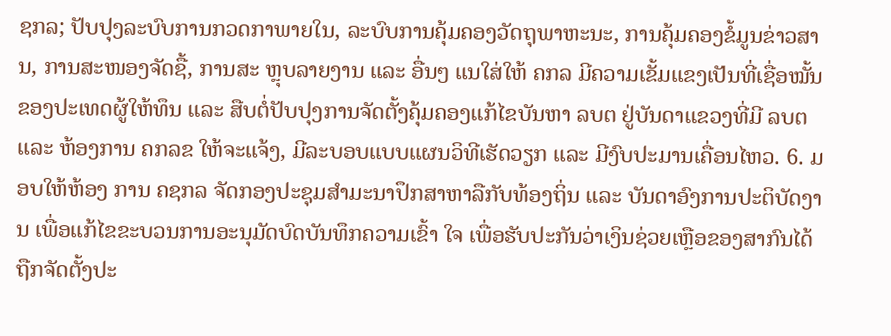ຊກລ; ປັບປຸງລະບົບການກວດກາພາຍໃນ, ລະບົບການຄຸ້ມຄອງວັດຖຸພາຫະນະ, ການຄຸ້ມຄອງຂໍ້ມູນຂ່າວສານ, ການສະໜອງຈັດຊື້, ການສະ ຫຼຸບລາຍງານ ແລະ ອື່ນໆ ແນໃສ່ໃຫ້ ຄກລ ມີຄວາມເຂັ້ມແຂງເປັນທີ່ເຊື່ອໝັ້ນຂອງປະເທດຜູ້ໃຫ້ທຶນ ແລະ ສືບຕໍ່ປັບປຸງການຈັດຕັ້ງຄຸ້ມຄອງແກ້ໄຂບັນຫາ ລບຕ ຢູ່ບັນດາແຂວງທີ່ມີ ລບຕ ແລະ ຫ້ອງການ ຄກລຂ ໃຫ້ຈະແຈ້ງ, ມີລະບອບແບບແຜນວິທີເຮັດວຽກ ແລະ ມີງົບປະມານເຄື່ອນໄຫວ. 6. ມອບໃຫ້ຫ້ອງ ການ ຄຊກລ ຈັດກອງປະຊຸມສໍາມະນາປຶກສາຫາລືກັບທ້ອງຖິ່ນ ແລະ ບັນດາອົງການປະຕິບັດງານ ເພື່ອແກ້ໄຂຂະບວນການອະນຸມັດບົດບັນທຶກຄວາມເຂົ້າ ໃຈ ເພື່ອຮັບປະກັນວ່າເງິນຊ່ວຍເຫຼືອຂອງສາກົນໄດ້ຖືກຈັດຕັ້ງປະ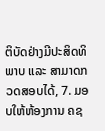ຕິບັດຢ່າງມີປະສິດທິພາບ ແລະ ສາມາດກວດສອບໄດ້, 7. ມອບໃຫ້ຫ້ອງການ ຄຊ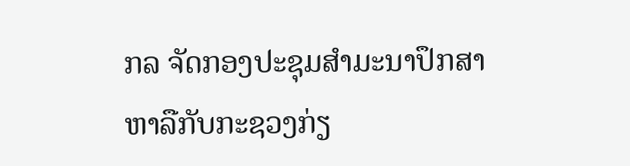ກລ ຈັດກອງປະຊຸມສໍາມະນາປຶກສາຫາລືກັບກະຊວງກ່ຽ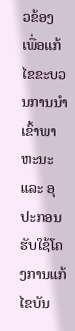ວຂ້ອງ ເພື່ອແກ້ໄຂຂະບວນການນໍາເຂົ້າພາຫະນະ ແລະ ອຸປະກອນຮັບໃຊ້ໂຄງການແກ້ໄຂບັນ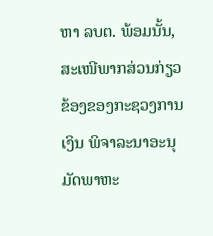ຫາ ລບຕ. ພ້ອມນັ້ນ, ສະເໜີພາກສ່ວນກ່ຽວຂ້ອງຂອງກະຊວງການເງິນ ພິຈາລະນາອະນຸມັດພາຫະ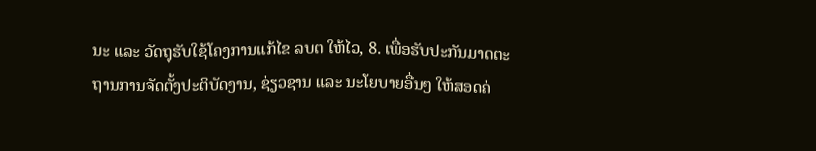ນະ ແລະ ວັດຖຸຮັບໃຊ້ໂຄງການແກ້ໄຂ ລບຕ ໃຫ້ໄວ, 8. ເພື່ອຮັບປະກັນມາດຕະຖານການຈັດຕັ້ງປະຕິບັດງານ, ຊ່ຽວຊານ ແລະ ນະໂຍບາຍອື່ນໆ ໃຫ້ສອດຄ່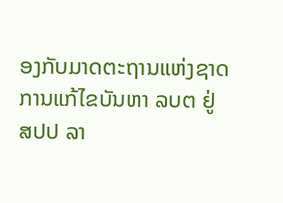ອງກັບມາດຕະຖານແຫ່ງຊາດການແກ້ໄຂບັນຫາ ລບຕ ຢູ່ ສປປ ລາ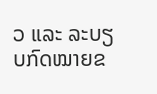ວ ແລະ ລະບຽບກົດໝາຍຂ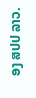ອງ ສປປ ລາວ.